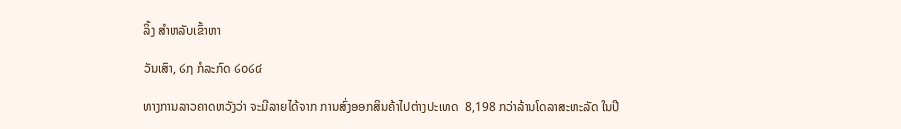ລິ້ງ ສຳຫລັບເຂົ້າຫາ

ວັນເສົາ, ໒໗ ກໍລະກົດ ໒໐໒໔

ທາງການລາວຄາດຫວັງວ່າ ຈະມີລາຍໄດ້ຈາກ ການສົ່ງອອກສິນຄ້າໄປຕ່າງປະເທດ  8,198 ກວ່າລ້ານໂດລາສະຫະລັດ ໃນປີ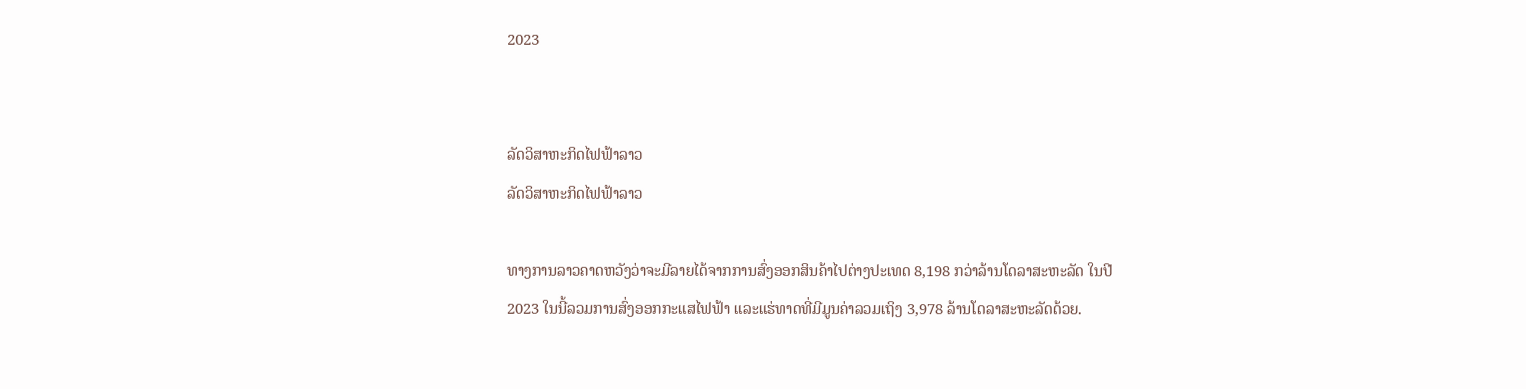2023


ລັດວິສາຫະກິດໄຟຟ້າລາວ
ລັດວິສາຫະກິດໄຟຟ້າລາວ

ທາງການລາວຄາດຫວັງວ່າຈະມີລາຍໄດ້ຈາກການສົ່ງອອກສິນຄ້າໄປຕ່າງປະເທດ 8,198 ກວ່າລ້ານໂດລາສະຫະລັດ ໃນປີ 2023 ໃນນີ້ລວມການສົ່ງອອກກະແສໄຟຟ້າ ແລະແຮ່ທາດທີ່ມີມູນຄ່າລວມເຖິງ 3,978 ລ້ານໂດລາສະຫະລັດດ້ວຍ.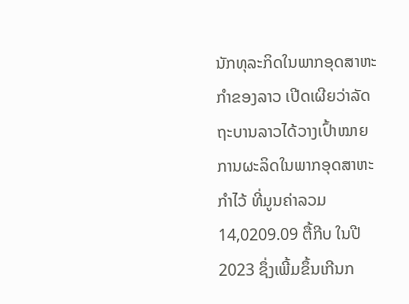ນັກທຸລະກິດໃນພາກອຸດສາຫະກຳຂອງລາວ ເປີດເຜີຍວ່າລັດຖະບານລາວໄດ້ວາງເປົ້າໝາຍການຜະລິດໃນພາກອຸດສາຫະກຳໄວ້ ທີ່ມູນຄ່າລວມ 14,0209.09 ຕື້ກີບ ໃນປີ 2023 ຊຶ່ງເພີ້ມຂຶ້ນເກີນກ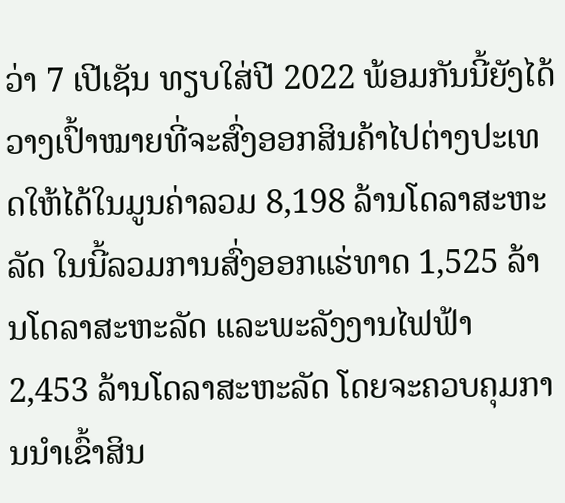ວ່າ 7 ເປີເຊັນ ທຽບໃສ່ປີ 2022 ພ້ອມກັນນີ້ຍັງໄດ້ວາງເປົ້າໝາຍທີ່ຈະສົ່ງອອກສິນຄ້າໄປຕ່າງປະເທດໃຫ້ໄດ້ໃນມູນຄ່າລວມ 8,198 ລ້ານໂດລາສະຫະລັດ ໃນນີ້ລວມການສົ່ງອອກແຮ່ທາດ 1,525 ລ້ານໂດລາສະຫະລັດ ແລະພະລັງງານໄຟຟ້າ 2,453 ລ້ານໂດລາສະຫະລັດ ໂດຍຈະຄວບຄຸມການນຳເຂົ້າສິນ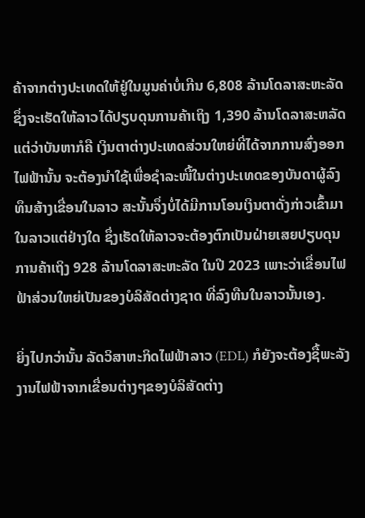ຄ້າຈາກຕ່າງປະເທດໃຫ້ຢູ່ໃນມູນຄ່າບໍ່ເກີນ 6,808 ລ້ານໂດລາສະຫະລັດ ຊຶ່ງຈະເຮັດໃຫ້ລາວໄດ້ປຽບດຸນການຄ້າເຖິງ 1,390 ລ້ານໂດລາສະຫລັດ ແຕ່ວ່າບັນຫາກໍຄື ເງິນຕາຕ່າງປະເທດສ່ວນໃຫຍ່ທີ່ໄດ້ຈາກການສົ່ງອອກໄຟຟ້ານັ້ນ ຈະຕ້ອງນຳໃຊ້ເພື່ອຊຳລະໜີ້ໃນຕ່າງປະເທດຂອງບັນດາຜູ້ລົງທຶນສ້າງເຂື່ອນໃນລາວ ສະນັ້ນຈຶ່ງບໍ່ໄດ້ມີການໂອນເງິນຕາດັ່ງກ່າວເຂົ້າມາໃນລາວແຕ່ຢ່າງໃດ ຊຶ່ງເຮັດໃຫ້ລາວຈະຕ້ອງຕົກເປັນຝ່າຍເສຍປຽບດຸນການຄ້າເຖິງ 928 ລ້ານໂດລາສະຫະລັດ ໃນປີ 2023 ເພາະວ່າເຂື່ອນໄຟຟ້າສ່ວນໃຫຍ່ເປັນຂອງບໍລິສັດຕ່າງຊາດ ທີ່ລົງທືນໃນລາວນັ້ນເອງ.

ຍິ່ງໄປກວ່ານັ້ນ ລັດວິສາຫະກິດໄຟຟ້າລາວ (EDL) ກໍຍັງຈະຕ້ອງຊື້ພະລັງງານໄຟຟ້າຈາກເຂື່ອນຕ່າງໆຂອງບໍລິສັດຕ່າງ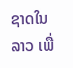ຊາດໃນລາວ ເພື່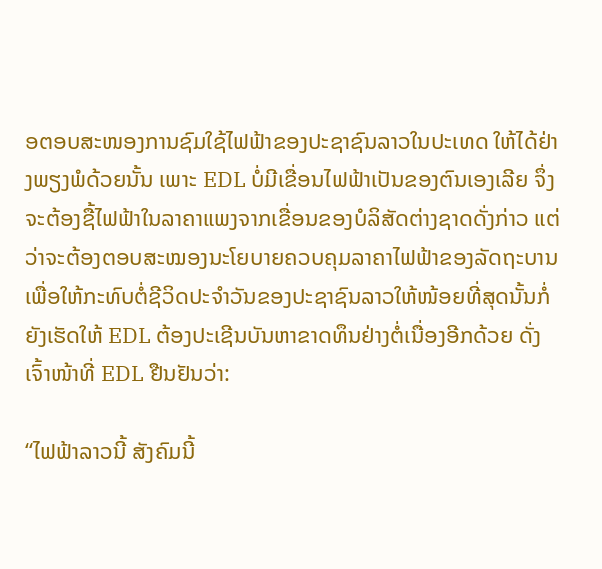ອຕອບສະໜອງການຊົມໃຊ້ໄຟຟ້າຂອງປະຊາຊົນລາວໃນປະເທດ ໃຫ້ໄດ້ຢ່າງພຽງພໍດ້ວຍນັ້ນ ເພາະ EDL ບໍ່ມີເຂື່ອນໄຟຟ້າເປັນຂອງຕົນເອງເລີຍ ຈຶ່ງຈະຕ້ອງຊື້ໄຟຟ້າໃນລາຄາແພງຈາກເຂື່ອນຂອງບໍລິສັດຕ່າງຊາດດັ່ງກ່າວ ແຕ່ວ່າຈະຕ້ອງຕອບສະໝອງນະໂຍບາຍຄວບຄຸມລາຄາໄຟຟ້າຂອງລັດຖະບານ ເພື່ອໃຫ້ກະທົບຕໍ່ຊີວິດປະຈຳວັນຂອງປະຊາຊົນລາວໃຫ້ໜ້ອຍທີ່ສຸດນັ້ນກໍ່ຍັງເຮັດໃຫ້ EDL ຕ້ອງປະເຊີນບັນຫາຂາດທຶນຢ່າງຕໍ່ເນື່ອງອີກດ້ວຍ ດັ່ງເຈົ້າໜ້າທີ່ EDL ຢືນຢັນວ່າ:

“ໄຟຟ້າລາວນີ້ ສັງຄົມນີ້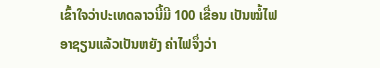ເຂົ້າໃຈວ່າປະເທດລາວນີ້ມີ 100 ເຂື່ອນ ເປັນໝໍ້ໄຟອາຊຽນແລ້ວເປັນຫຍັງ ຄ່າໄຟຈຶ່ງວ່າ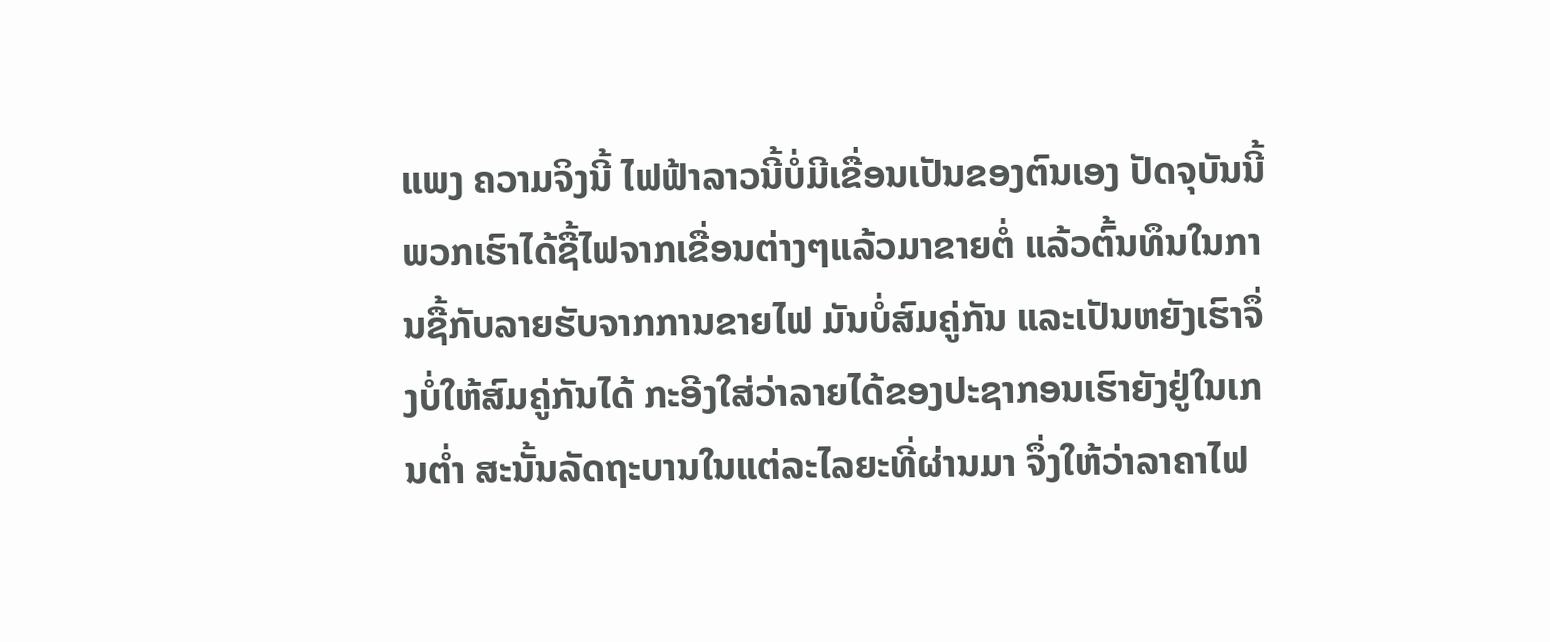ແພງ ຄວາມຈິງນີ້ ໄຟຟ້າລາວນີ້ບໍ່ມີເຂື່ອນເປັນຂອງຕົນເອງ ປັດຈຸບັນນີ້ພວກເຮົາໄດ້ຊື້ໄຟຈາກເຂື່ອນຕ່າງໆແລ້ວມາຂາຍຕໍ່ ແລ້ວຕົ້ນທຶນໃນການຊື້ກັບລາຍຮັບຈາກການຂາຍໄຟ ມັນບໍ່ສົມຄູ່ກັນ ແລະເປັນຫຍັງເຮົາຈຶ່ງບໍ່ໃຫ້ສົມຄູ່ກັນໄດ້ ກະອີງໃສ່ວ່າລາຍໄດ້ຂອງປະຊາກອນເຮົາຍັງຢູ່ໃນເກນຕໍ່າ ສະນັ້ນລັດຖະບານໃນແຕ່ລະໄລຍະທີ່ຜ່ານມາ ຈຶ່ງໃຫ້ວ່າລາຄາໄຟ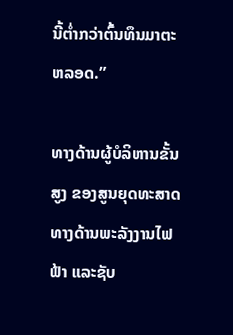ນີ້ຕໍ່າກວ່າຕົ້ນທຶນມາຕະຫລອດ.”

ທາງດ້ານຜູ້ບໍລິຫານຂັ້ນສູງ ຂອງສູນຍຸດທະສາດທາງດ້ານພະລັງງານໄຟຟ້າ ແລະຊັບ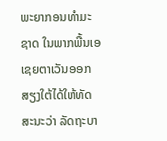ພະຍາກອນທຳມະຊາດ ໃນພາກພື້ນເອເຊຍຕາເວັນອອກສຽງໃຕ້ໄດ້ໃຫ້ທັດສະນະວ່າ ລັດຖະບາ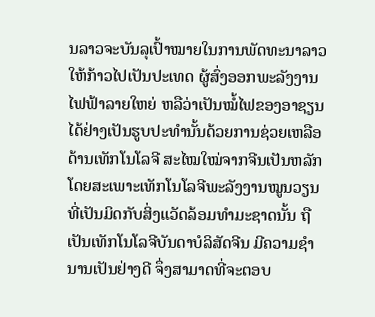ນລາວຈະບັນລຸເປົ້າໝາຍໃນການພັດທະນາລາວໃຫ້ກ້າວໄປເປັນປະເທດ ຜູ້ສົ່ງອອກພະລັງງານໄຟຟ້າລາຍໃຫຍ່ ຫລືວ່າເປັນໝໍ້ໄຟຂອງອາຊຽນ ໄດ້ຢ່າງເປັນຮູບປະທຳນັ້ນດ້ວຍການຊ່ວຍເຫລືອດ້ານເທັກໂນໂລຈີ ສະໄໝໃໝ່ຈາກຈີນເປັນຫລັກ ໂດຍສະເພາະເທັກໂນໂລຈີພະລັງງານໝູນວຽນ ທີ່ເປັນມິດກັບສິ່ງແວັດລ້ອມທຳມະຊາດນັ້ນ ຖືເປັນເທັກໂນໂລຈີບັນດາບໍລິສັດຈີນ ມີຄວາມຊຳນານເປັນຢ່າງດີ ຈຶ່ງສາມາດທີ່ຈະຕອບ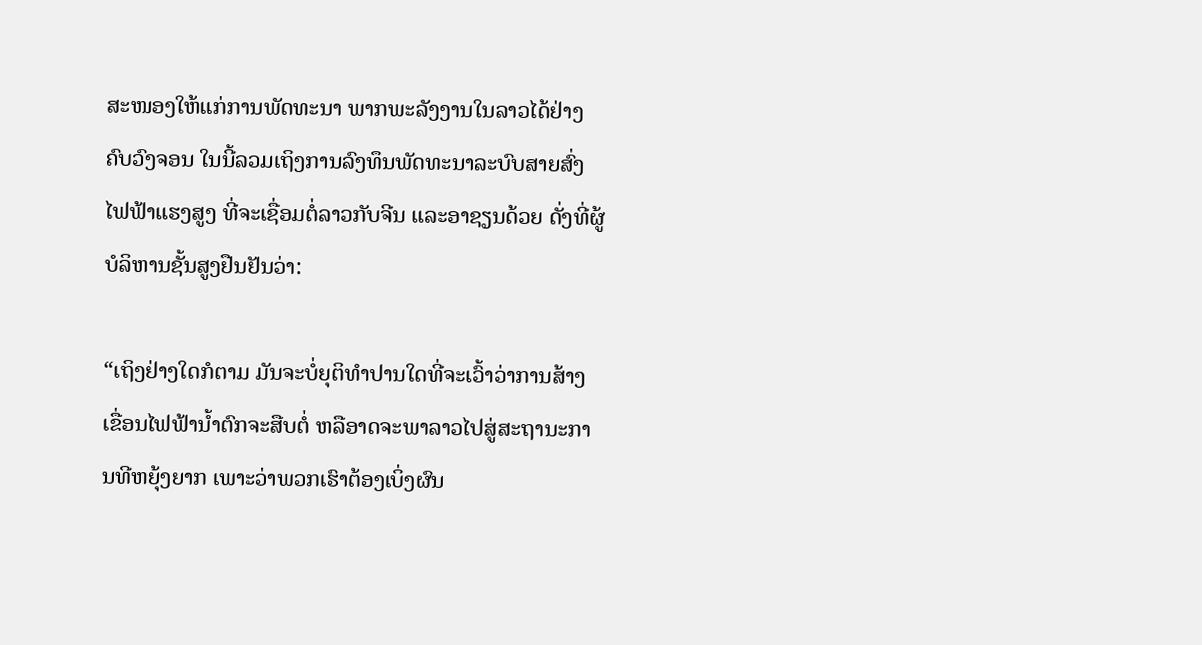ສະໜອງໃຫ້ແກ່ການພັດທະນາ ພາກພະລັງງານໃນລາວໄດ້ຢ່າງຄົບວົງຈອນ ໃນນີ້ລວມເຖິງການລົງທຶນພັດທະນາລະບົບສາຍສົ່ງໄຟຟ້າແຮງສູງ ທີ່ຈະເຊື່ອມຕໍ່ລາວກັບຈີນ ແລະອາຊຽນດ້ວຍ ດັ່ງທີ່ຜູ້ບໍລິຫານຊັ້ນສູງຢືນຢັນວ່າ:

“ເຖິງຢ່າງໃດກໍຕາມ ມັນຈະບໍ່ຍຸຕິທຳປານໃດທີ່ຈະເວົ້າວ່າການສ້າງເຂື່ອນໄຟຟ້ານໍ້າຕົກຈະສືບຕໍ່ ຫລືອາດຈະພາລາວໄປສູ່ສະຖານະການທີຫຍຸ້ງຍາກ ເພາະວ່າພວກເຮົາຕ້ອງເບິ່ງຜົນ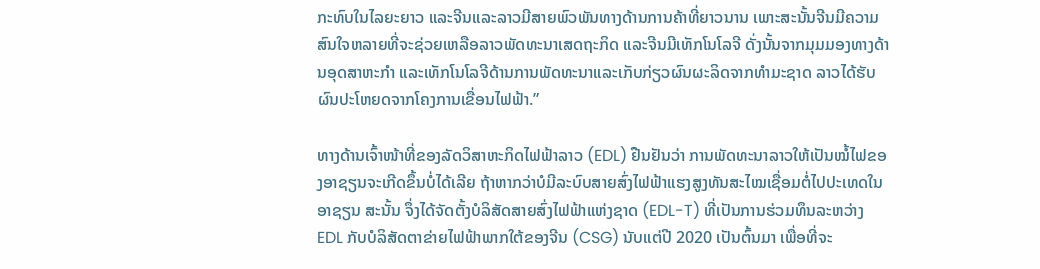ກະທົບໃນໄລຍະຍາວ ແລະຈີນແລະລາວມີສາຍພົວພັນທາງດ້ານການຄ້າທີ່ຍາວນານ ເພາະສະນັ້ນຈີນມີຄວາມສົນໃຈຫລາຍທີ່ຈະຊ່ວຍເຫລືອລາວພັດທະນາເສດຖະກິດ ແລະຈີນມີເທັກໂນໂລຈີ ດັ່ງນັ້ນຈາກມຸມມອງທາງດ້ານອຸດສາຫະກຳ ແລະເທັກໂນໂລຈີດ້ານການພັດທະນາແລະເກັບກ່ຽວຜົນຜະລິດຈາກທຳມະຊາດ ລາວໄດ້ຮັບຜົນປະໂຫຍດຈາກໂຄງການເຂື່ອນໄຟຟ້າ.”

ທາງດ້ານເຈົ້າໜ້າທີ່ຂອງລັດວິສາຫະກິດໄຟຟ້າລາວ (EDL) ຢືນຢັນວ່າ ການພັດທະນາລາວໃຫ້ເປັນໝໍ້ໄຟຂອງອາຊຽນຈະເກີດຂຶ້ນບໍ່ໄດ້ເລີຍ ຖ້າຫາກວ່າບໍມີລະບົບສາຍສົ່ງໄຟຟ້າແຮງສູງທັນສະໄໝເຊື່ອມຕໍ່ໄປປະເທດໃນອາຊຽນ ສະນັ້ນ ຈຶ່ງໄດ້ຈັດຕັ້ງບໍລິສັດສາຍສົ່ງໄຟຟ້າແຫ່ງຊາດ (EDL-T) ທີ່ເປັນການຮ່ວມທຶນລະຫວ່າງ EDL ກັບບໍລິສັດຕາຂ່າຍໄຟຟ້າພາກໃຕ້ຂອງຈີນ (CSG) ນັບແຕ່ປີ 2020 ເປັນຕົ້ນມາ ເພື່ອທີ່ຈະ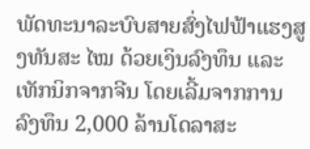ພັດທະນາລະບົບສາຍສົ່ງໄຟຟ້າແຮງສູງທັນສະ ໄໝ ດ້ວຍເງິນລົງທຶນ ແລະເທັກນິກຈາກຈີນ ໂດຍເລີ້ມຈາກການລົງທຶນ 2,000 ລ້ານໂດລາສະ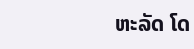ຫະລັດ ໂດ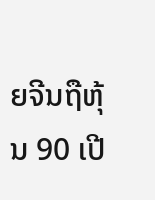ຍຈີນຖືຫຸ້ນ 90 ເປີ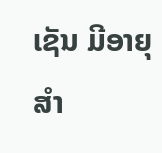ເຊັນ ມີອາຍຸສຳ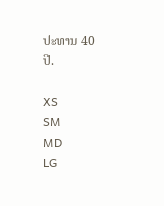ປະທານ 40 ປີ.

XS
SM
MD
LG